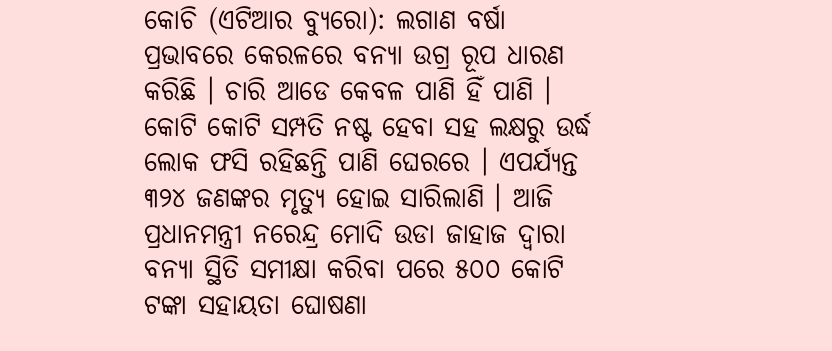କୋଚି (ଏଟିଆର ବ୍ୟୁରୋ): ଲଗାଣ ବର୍ଷା ପ୍ରଭାବରେ କେରଳରେ ବନ୍ୟା ଉଗ୍ର ରୂପ ଧାରଣ କରିଛି । ଚାରି ଆଡେ କେବଳ ପାଣି ହିଁ ପାଣି । କୋଟି କୋଟି ସମ୍ପତି ନଷ୍ଟ ହେବା ସହ ଲକ୍ଷରୁ ଉର୍ଦ୍ଧ ଲୋକ ଫସି ରହିଛନ୍ତି ପାଣି ଘେରରେ । ଏପର୍ଯ୍ୟନ୍ତ ୩୨୪ ଜଣଙ୍କର ମୃତ୍ୟୁ ହୋଇ ସାରିଲାଣି । ଆଜି ପ୍ରଧାନମନ୍ତ୍ରୀ ନରେନ୍ଦ୍ର ମୋଦି ଉଡା ଜାହାଜ ଦ୍ୱାରା ବନ୍ୟା ସ୍ଥିତି ସମୀକ୍ଷା କରିବା ପରେ ୫୦୦ କୋଟି ଟଙ୍କା ସହାୟତା ଘୋଷଣା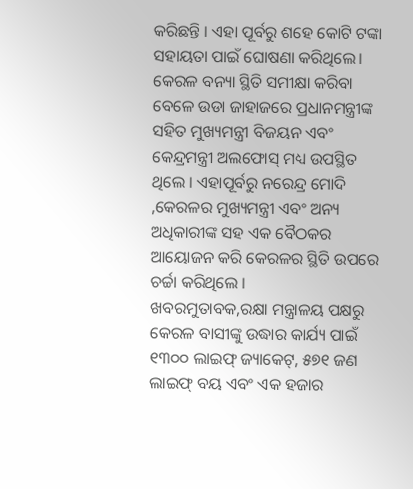କରିଛନ୍ତି । ଏହା ପୂର୍ବରୁ ଶହେ କୋଟି ଟଙ୍କା ସହାୟତା ପାଇଁ ଘୋଷଣା କରିଥିଲେ।
କେରଳ ବନ୍ୟା ସ୍ଥିତି ସମୀକ୍ଷା କରିବା ବେଳେ ଉଡା ଜାହାଜରେ ପ୍ରଧାନମନ୍ତ୍ରୀଙ୍କ ସହିତ ମୁଖ୍ୟମନ୍ତ୍ରୀ ବିଜୟନ ଏବଂ କେନ୍ଦ୍ରମନ୍ତ୍ରୀ ଅଲଫୋସ୍ ମଧ୍ୟ ଉପସ୍ଥିତ ଥିଲେ । ଏହାପୂର୍ବରୁ ନରେନ୍ଦ୍ର ମୋଦି ,କେରଳର ମୁଖ୍ୟମନ୍ତ୍ରୀ ଏବଂ ଅନ୍ୟ ଅଧିକାରୀଙ୍କ ସହ ଏକ ବୈଠକର ଆୟୋଜନ କରି କେରଳର ସ୍ଥିତି ଉପରେ ଚର୍ଚ୍ଚା କରିଥିଲେ ।
ଖବରମୁତାବକ,ରକ୍ଷା ମନ୍ତ୍ରାଳୟ ପକ୍ଷରୁ କେରଳ ବାସୀଙ୍କୁ ଉଦ୍ଧାର କାର୍ଯ୍ୟ ପାଇଁ ୧୩୦୦ ଲାଇଫ୍ ଜ୍ୟାକେଟ୍, ୫୭୧ ଜଣ ଲାଇଫ୍ ବୟ ଏବଂ ଏକ ହଜାର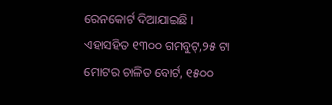ରେନକୋର୍ଟ ଦିଆଯାଇଛି । ଏହାସହିତ ୧୩୦୦ ଗମବୁଟ୍,୨୫ ଟା ମୋଟର ଚାଳିତ ବୋର୍ଟ, ୧୫୦୦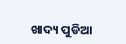ଖାଦ୍ୟ ପୁଡିଆ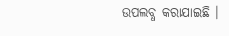ଉପଲବ୍ଧ କରାଯାଇଛି ।